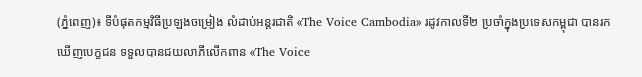(ភ្នំពេញ)៖ ទីបំផុតកម្មវិធីប្រឡងចម្រៀង លំដាប់អន្តរជាតិ «The Voice Cambodia» រដូវកាលទី២ ប្រចាំក្នុងប្រទេសកម្ពុជា បានរកឃើញបេក្ខជន ទទួលបានជយលាភីលើកពាន «The Voice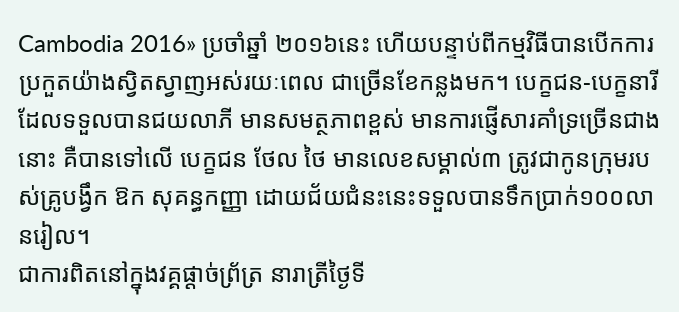Cambodia 2016» ប្រចាំឆ្នាំ ២០១៦នេះ ហើយបន្ទាប់ពីកម្មវិធីបានបើកការប្រកួតយ៉ាងស្វិតស្វាញអស់រយៈពេល ជាច្រើនខែកន្លងមក។ បេក្ខជន-បេក្ខនារី ដែលទទួលបានជយលាភី មានសមត្ថភាពខ្ពស់ មានការផ្ញើសារគាំទ្រច្រើនជាងនោះ គឺបានទៅលើ បេក្ខជន ថែល ថៃ មានលេខសម្គាល់៣ ត្រូវជាកូនក្រុមរបស់គ្រូបង្វឹក ឱក សុគន្ធកញ្ញា ដោយជ័យជំនះនេះទទួលបានទឹកប្រាក់១០០លានរៀល។
ជាការពិតនៅក្នុងវគ្គផ្ដាច់ព្រ័ត្រ នារាត្រីថ្ងៃទី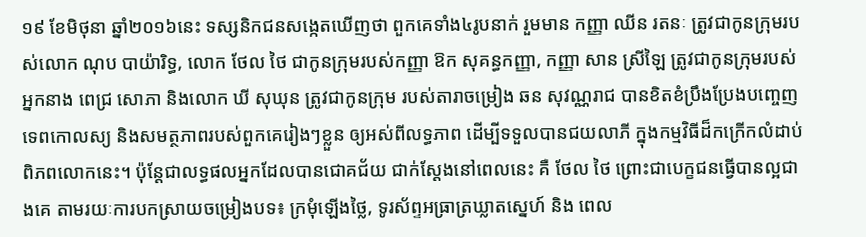១៩ ខែមិថុនា ឆ្នាំ២០១៦នេះ ទស្សនិកជនសង្កេតឃើញថា ពួកគេទាំង៤រូបនាក់ រួមមាន កញ្ញា ឈីន រតនៈ ត្រូវជាកូនក្រុមរបស់លោក ណុប បាយ៉ារិទ្ធ, លោក ថែល ថៃ ជាកូនក្រុមរបស់កញ្ញា ឱក សុគន្ធកញ្ញា, កញ្ញា សាន ស្រីឡៃ ត្រូវជាកូនក្រុមរបស់អ្នកនាង ពេជ្រ សោភា និងលោក ឃី សុឃុន ត្រូវជាកូនក្រុម របស់តារាចម្រៀង ឆន សុវណ្ណរាជ បានខិតខំប្រឹងប្រែងបញ្ចេញទេពកោលស្យ និងសមត្ថភាពរបស់ពួកគេរៀងៗខ្លួន ឲ្យអស់ពីលទ្ធភាព ដើម្បីទទួលបានជយលាភី ក្នុងកម្មវិធីដ៏កក្រើកលំដាប់ពិភពលោកនេះ។ ប៉ុន្តែជាលទ្ធផលអ្នកដែលបានជោគជ័យ ជាក់ស្ដែងនៅពេលនេះ គឺ ថែល ថៃ ព្រោះជាបេក្ខជនធ្វើបានល្អជាងគេ តាមរយៈការបកស្រាយចម្រៀងបទ៖ ក្រមុំឡើងថ្លៃ, ទូរស័ព្ទអធ្រាត្រឃ្លាតស្នេហ៍ និង ពេល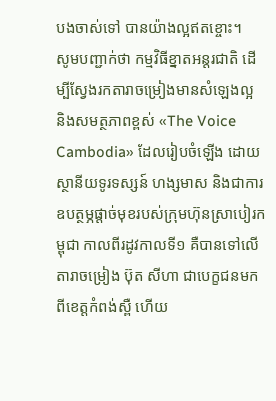បងចាស់ទៅ បានយ៉ាងល្អឥតខ្ចោះ។
សូមបញ្ជាក់ថា កម្មវិធីខ្នាតអន្តរជាតិ ដើម្បីស្វែងរកតារាចម្រៀងមានសំឡេងល្អ និងសមត្ថភាពខ្ពស់ «The Voice Cambodia» ដែលរៀបចំឡើង ដោយស្ថានីយទូរទស្សន៍ ហង្សមាស និងជាការឧបត្ថម្ភផ្ដាច់មុខរបស់ក្រុមហ៊ុនស្រាបៀរកម្ពុជា កាលពីរដូវកាលទី១ គឺបានទៅលើតារាចម្រៀង ប៊ុត សីហា ជាបេក្ខជនមកពីខេត្តកំពង់ស្ពឺ ហើយ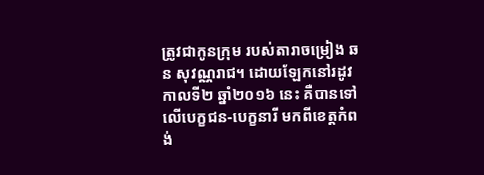ត្រូវជាកូនក្រុម របស់តារាចម្រៀង ឆន សុវណ្ណរាជ។ ដោយឡែកនៅរដូវកាលទី២ ឆ្នាំ២០១៦ នេះ គឺបានទៅលើបេក្ខជន-បេក្ខនារី មកពីខេត្តកំពង់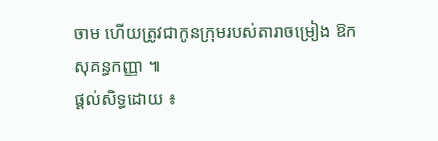ចាម ហើយត្រូវជាកូនក្រុមរបស់តារាចម្រៀង ឱក សុគន្ធកញ្ញា ៕
ផ្តល់សិទ្ធដោយ ៖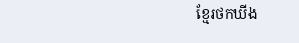ខ្មែរថកឃីង